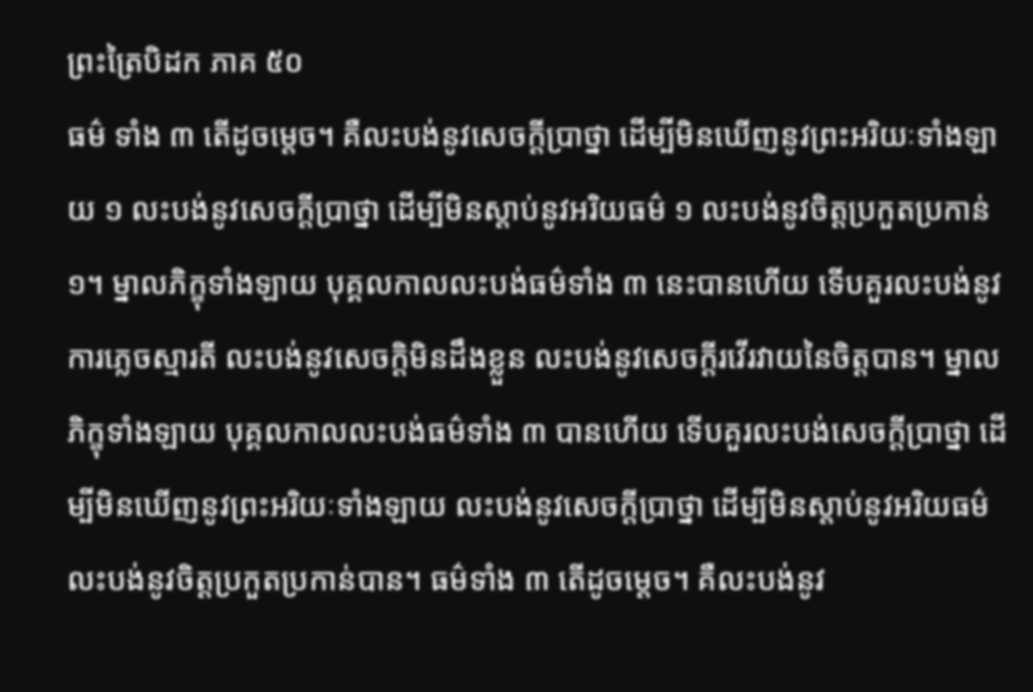ព្រះត្រៃបិដក ភាគ ៥០
ធម៌ ទាំង ៣ តើដូចម្តេច។ គឺលះបង់នូវសេចក្តីប្រាថ្នា ដើម្បីមិនឃើញនូវព្រះអរិយៈទាំងឡាយ ១ លះបង់នូវសេចក្តីប្រាថ្នា ដើម្បីមិនស្តាប់នូវអរិយធម៌ ១ លះបង់នូវចិត្តប្រកួតប្រកាន់ ១។ ម្នាលភិក្ខុទាំងឡាយ បុគ្គលកាលលះបង់ធម៌ទាំង ៣ នេះបានហើយ ទើបគួរលះបង់នូវការភ្លេចស្មារតី លះបង់នូវសេចក្តិមិនដឹងខ្លួន លះបង់នូវសេចក្តីរវើរវាយនៃចិត្តបាន។ ម្នាលភិក្ខុទាំងឡាយ បុគ្គលកាលលះបង់ធម៌ទាំង ៣ បានហើយ ទើបគួរលះបង់សេចក្តីប្រាថ្នា ដើម្បីមិនឃើញនូវព្រះអរិយៈទាំងឡាយ លះបង់នូវសេចក្តីប្រាថ្នា ដើម្បីមិនស្តាប់នូវអរិយធម៌ លះបង់នូវចិត្តប្រកួតប្រកាន់បាន។ ធម៌ទាំង ៣ តើដូចម្តេច។ គឺលះបង់នូវ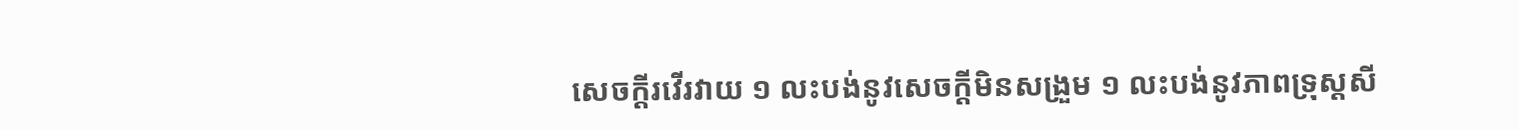សេចក្តីរវើរវាយ ១ លះបង់នូវសេចក្តីមិនសង្រួម ១ លះបង់នូវភាពទ្រុស្តសី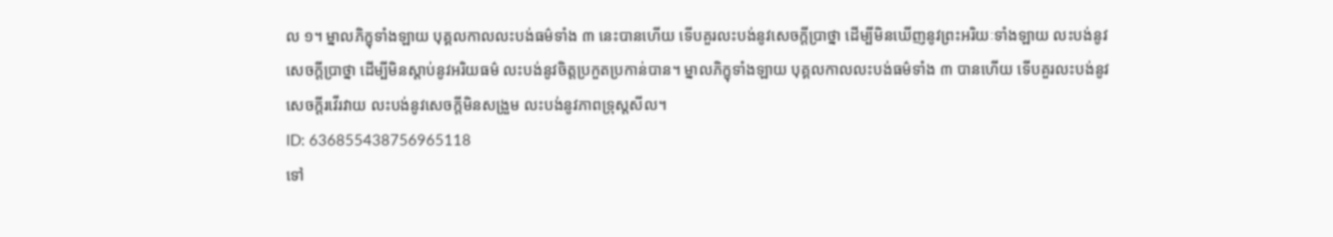ល ១។ ម្នាលភិក្ខុទាំងឡាយ បុគ្គលកាលលះបង់ធម៌ទាំង ៣ នេះបានហើយ ទើបគួរលះបង់នូវសេចក្តីប្រាថ្នា ដើម្បីមិនឃើញនូវព្រះអរិយៈទាំងឡាយ លះបង់នូវសេចក្តីប្រាថ្នា ដើម្បីមិនស្តាប់នូវអរិយធម៌ លះបង់នូវចិត្តប្រកួតប្រកាន់បាន។ ម្នាលភិក្ខុទាំងឡាយ បុគ្គលកាលលះបង់ធម៌ទាំង ៣ បានហើយ ទើបគួរលះបង់នូវសេចក្តីរវើរវាយ លះបង់នូវសេចក្តីមិនសង្រួម លះបង់នូវភាពទ្រុស្តសីល។
ID: 636855438756965118
ទៅ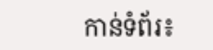កាន់ទំព័រ៖